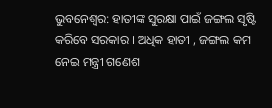ଭୁବନେଶ୍ୱର: ହାତୀଙ୍କ ସୁରକ୍ଷା ପାଇଁ ଜଙ୍ଗଲ ସୃଷ୍ଟି କରିବେ ସରକାର । ଅଧିକ ହାତୀ , ଜଙ୍ଗଲ କମ ନେଇ ମନ୍ତ୍ରୀ ଗଣେଶ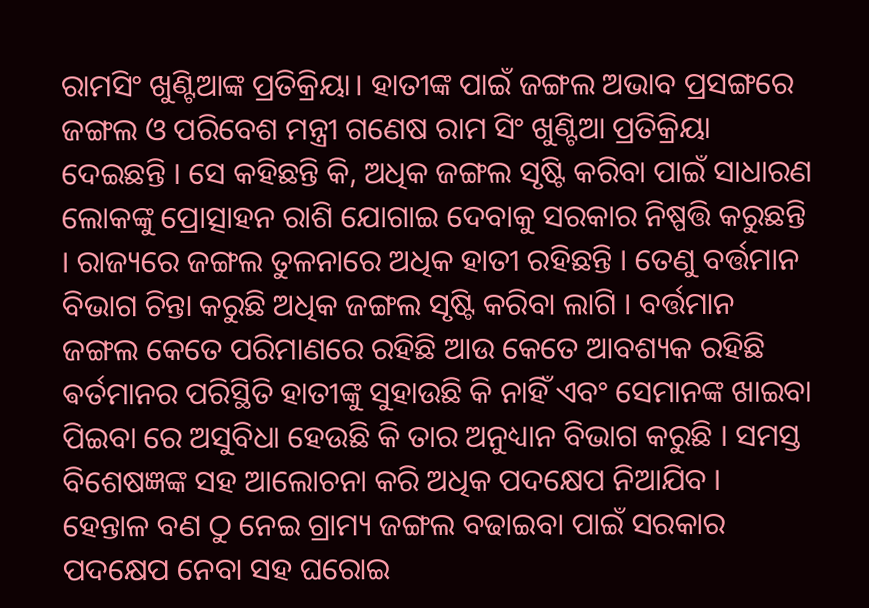ରାମସିଂ ଖୁଣ୍ଟିଆଙ୍କ ପ୍ରତିକ୍ରିୟା। ହାତୀଙ୍କ ପାଇଁ ଜଙ୍ଗଲ ଅଭାବ ପ୍ରସଙ୍ଗରେ ଜଙ୍ଗଲ ଓ ପରିବେଶ ମନ୍ତ୍ରୀ ଗଣେଷ ରାମ ସିଂ ଖୁଣ୍ଟିଆ ପ୍ରତିକ୍ରିୟା ଦେଇଛନ୍ତି । ସେ କହିଛନ୍ତି କି, ଅଧିକ ଜଙ୍ଗଲ ସୃଷ୍ଟି କରିବା ପାଇଁ ସାଧାରଣ ଲୋକଙ୍କୁ ପ୍ରୋତ୍ସାହନ ରାଶି ଯୋଗାଇ ଦେବାକୁ ସରକାର ନିଷ୍ପତ୍ତି କରୁଛନ୍ତି । ରାଜ୍ୟରେ ଜଙ୍ଗଲ ତୁଳନାରେ ଅଧିକ ହାତୀ ରହିଛନ୍ତି । ତେଣୁ ବର୍ତ୍ତମାନ ବିଭାଗ ଚିନ୍ତା କରୁଛି ଅଧିକ ଜଙ୍ଗଲ ସୃଷ୍ଟି କରିବା ଲାଗି । ବର୍ତ୍ତମାନ ଜଙ୍ଗଲ କେତେ ପରିମାଣରେ ରହିଛି ଆଉ କେତେ ଆବଶ୍ୟକ ରହିଛି ଵର୍ତମାନର ପରିସ୍ଥିତି ହାତୀଙ୍କୁ ସୁହାଉଛି କି ନାହିଁ ଏବଂ ସେମାନଙ୍କ ଖାଇବା ପିଇବା ରେ ଅସୁବିଧା ହେଉଛି କି ତାର ଅନୁଧ୍ୟାନ ବିଭାଗ କରୁଛି । ସମସ୍ତ ବିଶେଷଜ୍ଞଙ୍କ ସହ ଆଲୋଚନା କରି ଅଧିକ ପଦକ୍ଷେପ ନିଆଯିବ । ହେନ୍ତାଳ ବଣ ଠୁ ନେଇ ଗ୍ରାମ୍ୟ ଜଙ୍ଗଲ ବଢାଇବା ପାଇଁ ସରକାର ପଦକ୍ଷେପ ନେବା ସହ ଘରୋଇ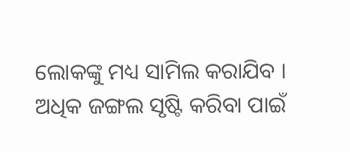ଲୋକଙ୍କୁ ମଧ୍ୟ ସାମିଲ କରାଯିବ । ଅଧିକ ଜଙ୍ଗଲ ସୃଷ୍ଟି କରିବା ପାଇଁ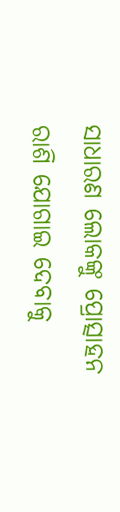ସାଧାରଣ ଲୋକଙ୍କୁ ପ୍ରୋତ୍ସାହନ ରାଶି ଯୋଗାଇ ଦେବାକୁ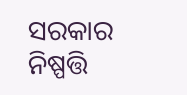ସରକାର ନିଷ୍ପତ୍ତି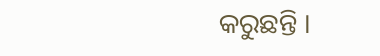କରୁଛନ୍ତି ।